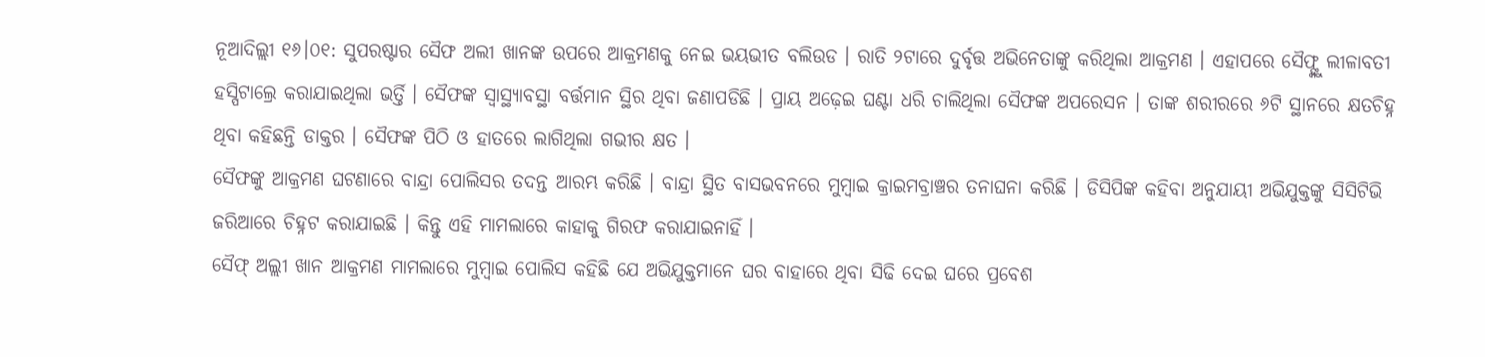ନୂଆଦିଲ୍ଲୀ ୧୬।୦୧: ସୁପରଷ୍ଟାର ସୈଫ ଅଲୀ ଖାନଙ୍କ ଉପରେ ଆକ୍ରମଣକୁ ନେଇ ଭୟଭୀତ ବଲିଉଡ । ରାତି ୨ଟାରେ ଦୁର୍ବୃତ୍ତ ଅଭିନେତାଙ୍କୁ କରିଥିଲା ଆକ୍ରମଣ । ଏହାପରେ ସୈଫ୍ଙ୍କୁ ଲୀଳାବତୀ ହସ୍ପିଟାଲ୍ରେ କରାଯାଇଥିଲା ଭର୍ତ୍ତି । ସୈଫଙ୍କ ସ୍ବାସ୍ଥ୍ୟାବସ୍ଥା ବର୍ତ୍ତମାନ ସ୍ଥିର ଥିବା ଜଣାପଡିଛି । ପ୍ରାୟ ଅଢ଼େଇ ଘଣ୍ଟା ଧରି ଚାଲିଥିଲା ସୈଫଙ୍କ ଅପରେସନ । ତାଙ୍କ ଶରୀରରେ ୬ଟି ସ୍ଥାନରେ କ୍ଷତଚିହ୍ନ ଥିବା କହିଛନ୍ତି ଡାକ୍ତର । ସୈଫଙ୍କ ପିଠି ଓ ହାତରେ ଲାଗିଥିଲା ଗଭୀର କ୍ଷତ ।
ସୈଫଙ୍କୁ ଆକ୍ରମଣ ଘଟଣାରେ ବାନ୍ଦ୍ରା ପୋଲିସର ତଦନ୍ତ ଆରମ୍ଭ କରିଛି । ବାନ୍ଦ୍ରା ସ୍ଥିତ ବାସଭବନରେ ମୁମ୍ବାଇ କ୍ରାଇମବ୍ରାଞ୍ଚର ତନାଘନା କରିଛି । ଡିସିପିଙ୍କ କହିବା ଅନୁଯାୟୀ ଅଭିଯୁକ୍ତଙ୍କୁ ସିସିଟିଭି ଜରିଆରେ ଚିହ୍ନଟ କରାଯାଇଛି । କିନ୍ତୁ ଏହି ମାମଲାରେ କାହାକୁ ଗିରଫ କରାଯାଇନାହିଁ ।
ସୈଫ୍ ଅଲ୍ଲୀ ଖାନ ଆକ୍ରମଣ ମାମଲାରେ ମୁମ୍ବାଇ ପୋଲିସ କହିଛି ଯେ ଅଭିଯୁକ୍ତମାନେ ଘର ବାହାରେ ଥିବା ସିଢି ଦେଇ ଘରେ ପ୍ରବେଶ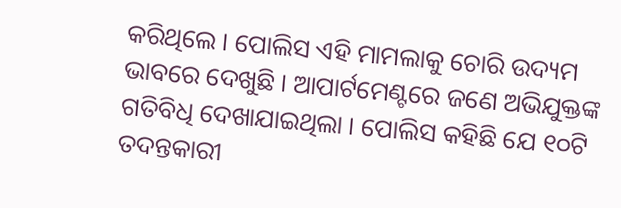କରିଥିଲେ । ପୋଲିସ ଏହି ମାମଲାକୁ ଚୋରି ଉଦ୍ୟମ ଭାବରେ ଦେଖୁଛି । ଆପାର୍ଟମେଣ୍ଟରେ ଜଣେ ଅଭିଯୁକ୍ତଙ୍କ ଗତିବିଧି ଦେଖାଯାଇଥିଲା । ପୋଲିସ କହିଛି ଯେ ୧୦ଟି ତଦନ୍ତକାରୀ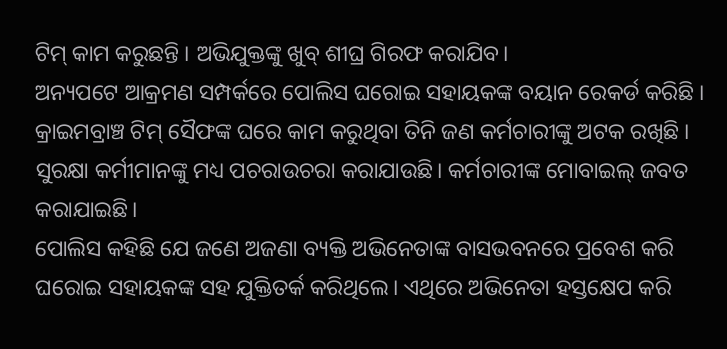ଟିମ୍ କାମ କରୁଛନ୍ତି । ଅଭିଯୁକ୍ତଙ୍କୁ ଖୁବ୍ ଶୀଘ୍ର ଗିରଫ କରାଯିବ।
ଅନ୍ୟପଟେ ଆକ୍ରମଣ ସମ୍ପର୍କରେ ପୋଲିସ ଘରୋଇ ସହାୟକଙ୍କ ବୟାନ ରେକର୍ଡ କରିଛି । କ୍ରାଇମବ୍ରାଞ୍ଚ ଟିମ୍ ସୈଫଙ୍କ ଘରେ କାମ କରୁଥିବା ତିନି ଜଣ କର୍ମଚାରୀଙ୍କୁ ଅଟକ ରଖିଛି । ସୁରକ୍ଷା କର୍ମୀମାନଙ୍କୁ ମଧ୍ୟ ପଚରାଉଚରା କରାଯାଉଛି। କର୍ମଚାରୀଙ୍କ ମୋବାଇଲ୍ ଜବତ କରାଯାଇଛି।
ପୋଲିସ କହିଛି ଯେ ଜଣେ ଅଜଣା ବ୍ୟକ୍ତି ଅଭିନେତାଙ୍କ ବାସଭବନରେ ପ୍ରବେଶ କରି ଘରୋଇ ସହାୟକଙ୍କ ସହ ଯୁକ୍ତିତର୍କ କରିଥିଲେ। ଏଥିରେ ଅଭିନେତା ହସ୍ତକ୍ଷେପ କରି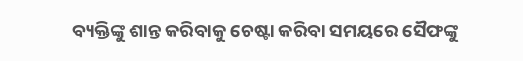ବ୍ୟକ୍ତିଙ୍କୁ ଶାନ୍ତ କରିବାକୁ ଚେଷ୍ଟା କରିବା ସମୟରେ ସୈଫଙ୍କୁ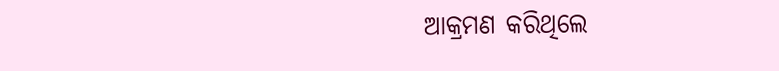ଆକ୍ରମଣ କରିଥିଲେ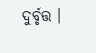ଦୁର୍ବୃତ୍ତ ।